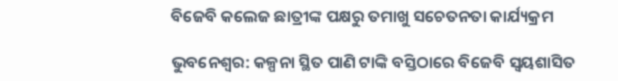ବିଜେବି କଲେଜ ଛାତ୍ରୀଙ୍କ ପକ୍ଷରୁ ତମାଖୁ ସଚେତନତା କାର୍ଯ୍ୟକ୍ରମ

ଭୁବନେଶ୍ୱର: କଳ୍ପନା ସ୍ଥିତ ପାଣି ଟାଙ୍କି ବସ୍ତିଠାରେ ବିଜେବି ସ୍ୱୟଶାସିତ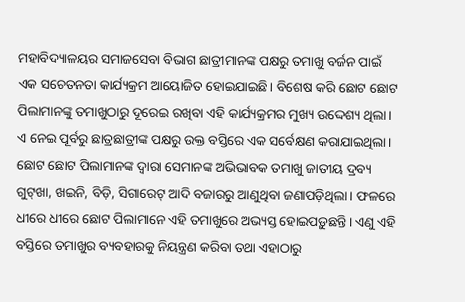ମହାବିଦ୍ୟାଳୟର ସମାଜସେବା ବିଭାଗ ଛାତ୍ରୀମାନଙ୍କ ପକ୍ଷରୁ ତମାଖୁ ବର୍ଜନ ପାଇଁ ଏକ ସଚେତନତା କାର୍ଯ୍ୟକ୍ରମ ଆୟୋଜିତ ହୋଇଯାଇଛି। ବିଶେଷ କରି ଛୋଟ ଛୋଟ ପିଲାମାନଙ୍କୁ ତମାଖୁଠାରୁ ଦୂରେଇ ରଖିବା ଏହି କାର୍ଯ୍ୟକ୍ରମର ମୁଖ୍ୟ ଉଦ୍ଦେଶ୍ୟ ଥିଲା। ଏ ନେଇ ପୂର୍ବରୁ ଛାତ୍ରଛାତ୍ରୀଙ୍କ ପକ୍ଷରୁ ଉକ୍ତ ବସ୍ତିରେ ଏକ ସର୍ବେକ୍ଷଣ କରାଯାଇଥିଲା। ଛୋଟ ଛୋଟ ପିଲାମାନଙ୍କ ଦ୍ଵାରା ସେମାନଙ୍କ ଅଭିଭାବକ ତମାଖୁ ଜାତୀୟ ଦ୍ରବ୍ୟ ଗୁଟ୍‌ଖା, ଖଇନି, ବିଡ଼ି, ସିଗାରେଟ୍‌ ଆଦି ବଜାରରୁ ଆଣୁଥିବା ଜଣାପଡ଼ିଥିଲା। ଫଳରେ ଧୀରେ ଧୀରେ ଛୋଟ ପିଲାମାନେ ଏହି ତମାଖୁରେ ଅଭ୍ୟସ୍ତ ହୋଇପଡ଼ୁଛନ୍ତି। ଏଣୁ ଏହି ବସ୍ତିରେ ତମାଖୁର ବ୍ୟବହାରକୁ ନିୟନ୍ତ୍ରଣ କରିବା ତଥା ଏହାଠାରୁ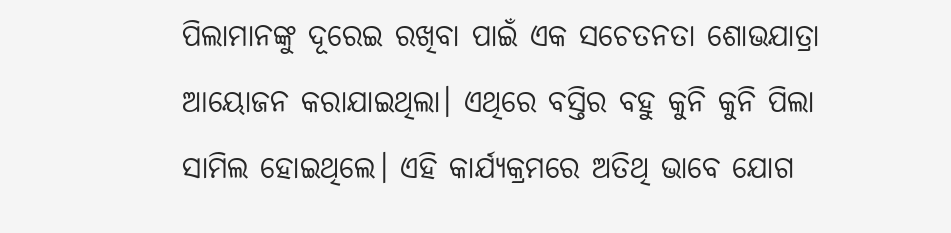ପିଲାମାନଙ୍କୁ ଦୂରେଇ ରଖିବା ପାଇଁ ଏକ ସଚେତନତା ଶୋଭଯାତ୍ରା ଆୟୋଜନ କରାଯାଇଥିଲା। ଏଥିରେ ବସ୍ତିର ବହୁ କୁନି କୁନି ପିଲା ସାମିଲ ହୋଇଥିଲେ। ଏହି କାର୍ଯ୍ୟକ୍ରମରେ ଅତିଥି ଭାବେ ଯୋଗ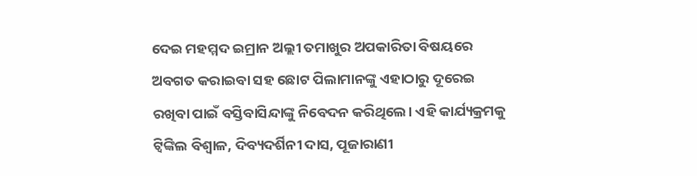ଦେଇ ମହମ୍ମଦ ଇମ୍ରାନ ଅଲ୍ଲୀ ତମାଖୁର ଅପକାରିତା ବିଷୟରେ ଅବଗତ କରାଇବା ସହ ଛୋଟ ପିଲାମାନଙ୍କୁ ଏହାଠାରୁ ଦୂରେଇ ରଖିବା ପାଇଁ ବସ୍ତିବାସିନ୍ଦାଙ୍କୁ ନିବେଦନ କରିଥିଲେ। ଏହି କାର୍ଯ୍ୟକ୍ରମକୁ ଟ୍ଵିଙ୍କିଲ ବିଶ୍ୱାଳ, ଦିବ୍ୟଦର୍ଶିନୀ ଦାସ, ପୂଜାରାଣୀ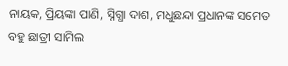ନାୟକ, ପ୍ରିୟଙ୍କା ପାଣି, ସ୍ନିଗ୍ଧା ଦାଶ, ମଧୁଛନ୍ଦା ପ୍ରଧାନଙ୍କ ସମେତ ବହୁ ଛାତ୍ରୀ ସାମିଲ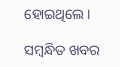ହୋଇଥିଲେ।

ସମ୍ବନ୍ଧିତ ଖବର